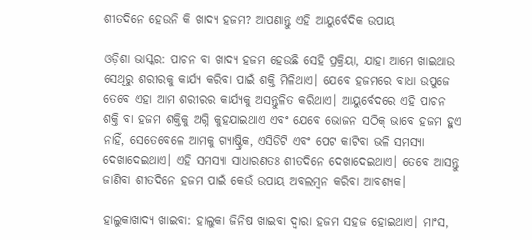ଶୀତଦିନେ ହେଉନି କି ଖାଦ୍ୟ ହଜମ? ଆପଣାନ୍ତୁ ଏହି ଆୟୁର୍ବେଦିକ ଉପାୟ

ଓଡ଼ିଶା ଭାସ୍କର: ପାଚନ ବା ଖାଦ୍ୟ ହଜମ ହେଉଛି ସେହି ପ୍ରକ୍ରିୟା, ଯାହା ଆମେ ଖାଇଥାଉ ସେଥିରୁ ଶରୀରକୁ କାର୍ଯ୍ୟ କରିବା ପାଇଁ ଶକ୍ତି ମିଳିଥାଏ। ଯେବେ ହଜମରେ ବାଧା ଉପୁଜେ ତେବେ ଏହା ଆମ ଶରୀରର କାର୍ଯ୍ୟକୁ ଅସନ୍ତୁଳିତ କରିଥାଏ। ଆୟୁର୍ବେଦରେ ଏହି ପାଚନ ଶକ୍ତି ବା ହଜମ ଶକ୍ତିକୁ ଅଗ୍ନି କୁହଯାଇଥାଏ ଏବଂ ଯେବେ ଭୋଜନ ସଠିକ୍ ଭାବେ ହଜମ ହୁଏ ନାହିଁ, ସେତେବେଳେ ଆମକୁ ଗ୍ୟାଷ୍ଟ୍ରିକ, ଏସିଡିଟି ଏବଂ ପେଟ କାଟିବା ଭଳି ସମସ୍ୟା ଦେଖାଦେଇଥାଏ। ଏହି ସମସ୍ୟା ସାଧାରଣତଃ ଶୀତଦିନେ ଦେଖାଦେଇଥାଏ। ତେବେ ଆସନ୍ତୁ ଜାଣିବା ଶୀତଦିନେ ହଜମ ପାଇଁ କେଉଁ ଉପାୟ ଅବଲମ୍ବନ କରିବା ଆବଶ୍ୟକ।

ହାଲୁକାଖାଦ୍ୟ ଖାଇବା: ହାଲୁକା ଜିନିଷ ଖାଇବା ଦ୍ୱାରା ହଜମ ସହଜ ହୋଇଥାଏ। ମାଂସ,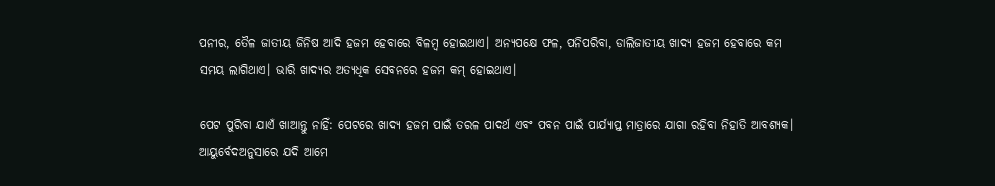ପନୀର, ତୈଳ ଜାତୀୟ ଜିନିଷ ଆଦି ହଜମ ହେବାରେ ବିଳମ୍ବ ହୋଇଥାଏ। ଅନ୍ୟପକ୍ଷେ ଫଳ, ପନିପରିବା, ଡାଲିଜାତୀୟ ଖାଦ୍ୟ ହଜମ ହେବାରେ କମ ସମୟ ଲାଗିଥାଏ। ଭାରି ଖାଦ୍ୟର ଅତ୍ୟଧିକ ସେବନରେ ହଜମ କମ୍ ହୋଇଥାଏ।

ପେଟ ପୁରିବା ଯାଏଁ ଖାଆନ୍ତୁ ନାହିଁ: ପେଟରେ ଖାଦ୍ୟ ହଜମ ପାଇଁ ତରଳ ପାଦର୍ଥ ଏବଂ ପବନ ପାଇଁ ପାର୍ଯ୍ୟାପ୍ତ ମାତ୍ରାରେ ଯାଗା ରହିବା ନିହାତି ଆବଶ୍ୟକ। ଆୟୁର୍ବେଦଅନୁସାରେ ଯଦି ଆମେ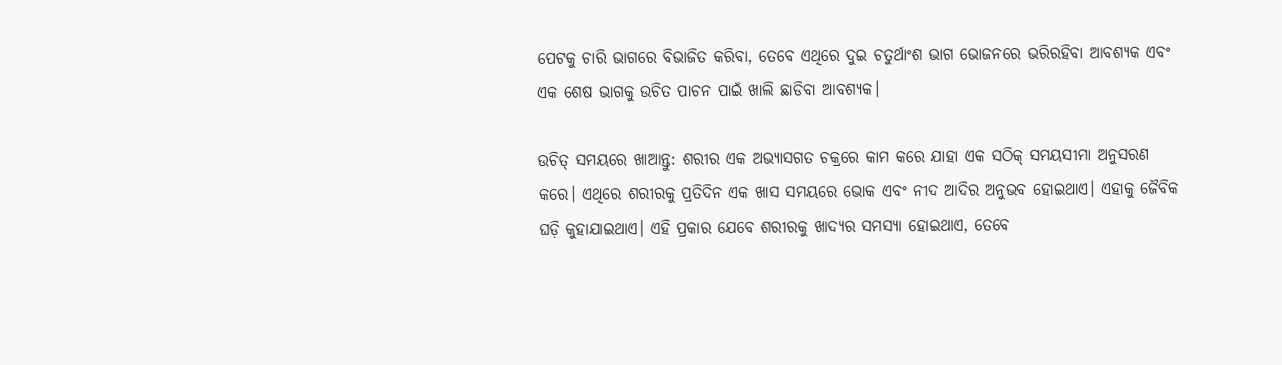ପେଟକୁ ଚାରି ଭାଗରେ ବିଭାଜିତ କରିବା, ତେବେ ଏଥିରେ ଦୁଇ ଚତୁର୍ଥାଂଶ ଭାଗ ଭୋଜନରେ ଭରିରହିବା ଆବଶ୍ୟକ ଏବଂ ଏକ ଶେଷ ଭାଗକୁ ଉଚିତ ପାଚନ ପାଇଁ ଖାଲି ଛାଡିବା ଆବଶ୍ୟକ।

ଉଚିତ୍ ସମୟରେ ଖାଆନ୍ତୁ: ଶରୀର ଏକ ଅଭ୍ୟାସଗତ ଚକ୍ରରେ କାମ କରେ ଯାହା ଏକ ସଠିକ୍ ସମୟସୀମା ଅନୁସରଣ କରେ। ଏଥିରେ ଶରୀରକୁ ପ୍ରତିଦିନ ଏକ ଖାସ ସମୟରେ ଭୋକ ଏବଂ ନୀଦ ଆଦିର ଅନୁଭବ ହୋଇଥାଏ। ଏହାକୁ ଜୈବିକ ଘଡ଼ି କୁହାଯାଇଥାଏ। ଏହି ପ୍ରକାର ଯେବେ ଶରୀରକୁ ଖାଦ୍ୟର ସମସ୍ୟା ହୋଇଥାଏ, ତେବେ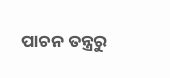ପାଚନ ତନ୍ତ୍ରରୁ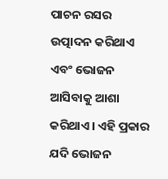ପାଚନ ରସର ଉତ୍ପାଦନ କରିଥାଏ ଏବଂ ଭୋଜନ ଆସିବାକୁ ଆଶା କରିଥାଏ। ଏହି ପ୍ରକାର ଯଦି ଭୋଜନ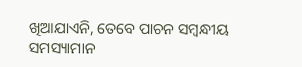ଖିଆଯାଏନି, ତେବେ ପାଚନ ସମ୍ବନ୍ଧୀୟ ସମସ୍ୟାମାନ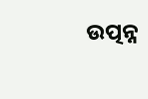ଉତ୍ପନ୍ନ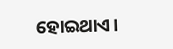ହୋଇଥାଏ।